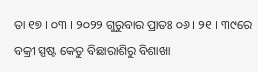ତା ୧୭ । ୦୩ । ୨୦୨୨ ଗୁରୁବାର ପ୍ରାତଃ ୦୬ । ୨୧ । ୩୯ରେ ବକ୍ରୀ ସ୍ପଷ୍ଟ କେତୁ ବିଛାରାଶିରୁ ବିଶାଖା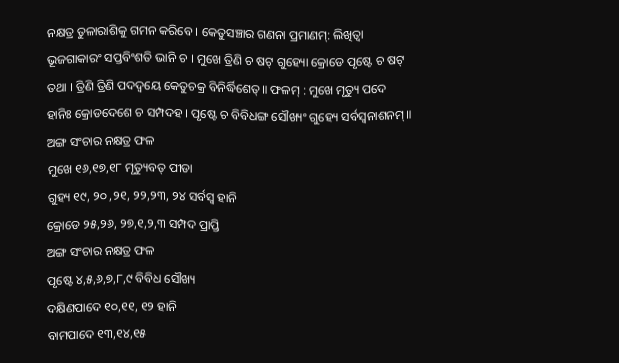ନକ୍ଷତ୍ର ତୁଳାରାଶିକୁ ଗମନ କରିବେ । କେତୁସଞ୍ଚାର ଗଣନା ପ୍ରମାଣମ୍: ଲିଖିତ୍ଵା ଭୂଜଗାକାରଂ ସପ୍ତବିଂଶତି ଭାନି ଚ । ମୁଖେ ତ୍ରିଣି ଚ ଷଟ୍ ଗୁହ୍ୟୋ କ୍ରୋଡେ ପୃଷ୍ଟେ ଚ ଷଟ୍ ତଥା । ତ୍ରିଣି ତ୍ରିଣି ପଦଦ୍ଵୟେ କେତୁଚକ୍ର ବିନିର୍ଦ୍ଧିଶେତ୍॥ ଫଳମ୍ : ମୁଖେ ମୃତ୍ୟୁ ପଦେ ହାନିଃ କ୍ରୋଡଦେଶେ ଚ ସମ୍ପଦହ । ପୃଷ୍ଟେ ଚ ବିବିଧଙ୍ଗ ସୌଖ୍ୟଂ ଗୁହ୍ୟେ ସର୍ବସ୍ଵନାଶନମ୍॥
ଅଙ୍ଗ ସଂଚାର ନକ୍ଷତ୍ର ଫଳ
ମୁଖେ ୧୬,୧୭,୧୮ ମୃତ୍ୟୁବତ୍ ପୀଡା
ଗୁହ୍ୟ ୧୯, ୨୦ ,୨୧, ୨୨,୨୩, ୨୪ ସର୍ବସ୍ଵ ହାନି
କ୍ରୋଡେ ୨୫,୨୬, ୨୭,୧,୨,୩ ସମ୍ପଦ ପ୍ରାପ୍ତି
ଅଙ୍ଗ ସଂଚାର ନକ୍ଷତ୍ର ଫଳ
ପୃଷ୍ଟେ ୪,୫,୬,୭,୮,୯ ବିବିଧ ସୌଖ୍ୟ
ଦକ୍ଷିଣପାଦେ ୧୦,୧୧, ୧୨ ହାନି
ବାମପାଦେ ୧୩,୧୪,୧୫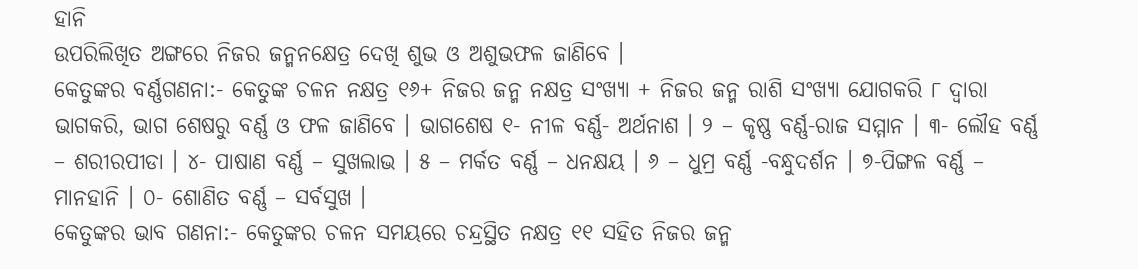ହାନି
ଉପରିଲିଖିତ ଅଙ୍ଗରେ ନିଜର ଜନ୍ମନକ୍ଷେତ୍ର ଦେଖି ଶୁଭ ଓ ଅଶୁଭଫଳ ଜାଣିବେ ।
କେତୁଙ୍କର ବର୍ଣ୍ଣଗଣନା:- କେତୁଙ୍କ ଚଳନ ନକ୍ଷତ୍ର ୧୬+ ନିଜର ଜନ୍ମ ନକ୍ଷତ୍ର ସଂଖ୍ୟା + ନିଜର ଜନ୍ମ ରାଶି ସଂଖ୍ୟା ଯୋଗକରି ୮ ଦ୍ଵାରା ଭାଗକରି, ଭାଗ ଶେଷରୁ ବର୍ଣ୍ଣ ଓ ଫଳ ଜାଣିବେ । ଭାଗଶେଷ ୧- ନୀଳ ବର୍ଣ୍ଣ- ଅର୍ଥନାଶ । ୨ – କୃଷ୍ଣ ବର୍ଣ୍ଣ-ରାଜ ସମ୍ମାନ । ୩- ଲୌହ ବର୍ଣ୍ଣ – ଶରୀରପୀଡା । ୪- ପାଷାଣ ବର୍ଣ୍ଣ – ସୁଖଲାଭ । ୫ – ମର୍କତ ବର୍ଣ୍ଣ – ଧନକ୍ଷୟ । ୬ – ଧୁମ୍ର ବର୍ଣ୍ଣ -ବନ୍ଧୁଦର୍ଶନ । ୭-ପିଙ୍ଗଳ ବର୍ଣ୍ଣ – ମାନହାନି । ୦- ଶୋଣିତ ବର୍ଣ୍ଣ – ସର୍ବସୁଖ ।
କେତୁଙ୍କର ଭାବ ଗଣନା:- କେତୁଙ୍କର ଚଳନ ସମୟରେ ଚନ୍ଦ୍ରସ୍ଥିତ ନକ୍ଷତ୍ର ୧୧ ସହିତ ନିଜର ଜନ୍ମ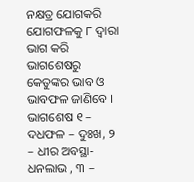ନକ୍ଷତ୍ର ଯୋଗକରି ଯୋଗଫଳକୁ ୮ ଦ୍ଵାରା ଭାଗ କରି ଭାଗଶେଷରୁ କେତୁଙ୍କର ଭାବ ଓ ଭାବଫଳ ଜାଣିବେ । ଭାଗଶେଷ ୧ – ଦଧଫଳ – ଦୁଃଖ, ୨ – ଧୀର ଅବସ୍ଥା- ଧନଲାଭ , ୩ –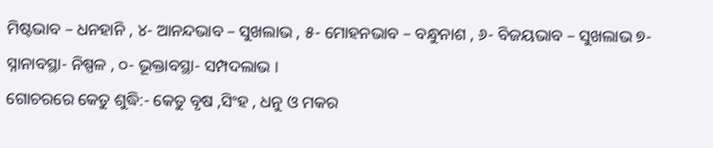ମିଷ୍ଟଭାବ – ଧନହାନି , ୪- ଆନନ୍ଦଭାବ – ସୁଖଲାଭ , ୫- ମୋହନଭାବ – ବନ୍ଧୁନାଶ , ୬- ବିଜୟଭାବ – ସୁଖଲାଭ ୭- ସ୍ନାନାବସ୍ଥା- ନିଷ୍ପଳ , ୦- ଭୂକ୍ତାବସ୍ଥା- ସମ୍ପଦଲାଭ ।
ଗୋଚରରେ କେତୁ ଶୁଦ୍ଧି:- କେତୁ ବୃଷ ,ସିଂହ , ଧନୁ ଓ ମକର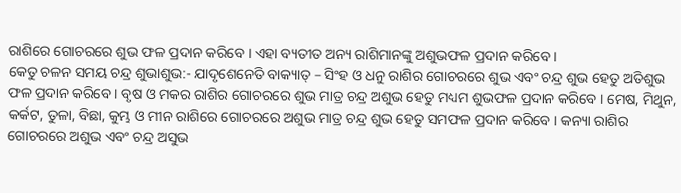ରାଶିରେ ଗୋଚରରେ ଶୁଭ ଫଳ ପ୍ରଦାନ କରିବେ । ଏହା ବ୍ୟତୀତ ଅନ୍ୟ ରାଶିମାନଙ୍କୁ ଅଶୁଭଫଳ ପ୍ରଦାନ କରିବେ ।
କେତୁ ଚଳନ ସମୟ ଚନ୍ଦ୍ର ଶୁଭାଶୁଭ:- ଯାଦୃଶେନେତି ବାକ୍ୟାତ୍ – ସିଂହ ଓ ଧନୁ ରାଶିର ଗୋଚରରେ ଶୁଭ ଏବଂ ଚନ୍ଦ୍ର ଶୁଭ ହେତୁ ଅତିଶୁଭ ଫଳ ପ୍ରଦାନ କରିବେ । ବୃଷ ଓ ମକର ରାଶିର ଗୋଚରରେ ଶୁଭ ମାତ୍ର ଚନ୍ଦ୍ର ଅଶୁଭ ହେତୁ ମଧ୍ୟମ ଶୁଭଫଳ ପ୍ରଦାନ କରିବେ । ମେଷ, ମିଥୁନ, କର୍କଟ, ତୁଳା, ବିଛା, କୁମ୍ଭ ଓ ମୀନ ରାଶିରେ ଗୋଚରରେ ଅଶୁଭ ମାତ୍ର ଚନ୍ଦ୍ର ଶୁଭ ହେତୁ ସମଫଳ ପ୍ରଦାନ କରିବେ । କନ୍ୟା ରାଶିର ଗୋଚରରେ ଅଶୁଭ ଏବଂ ଚନ୍ଦ୍ର ଅସୁଭ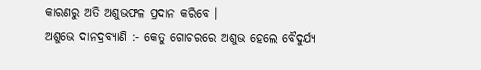କାରଣରୁ ଅତି ଅଶୁଭଫଳ ପ୍ରଦାନ କରିବେ ।
ଅଶୁଭେ ଦାନଦ୍ରବ୍ୟାଣି :- କେତୁ ଗୋଚରରେ ଅଶୁଭ ହେଲେ ବୈଦୁର୍ଯ୍ୟ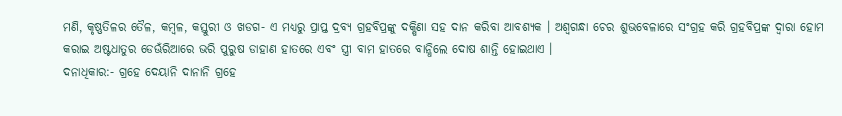ମଣି, କୃଷ୍ଣତିଳର ତୈଳ, କମ୍ବଳ, କସ୍ତୁରୀ ଓ ଖଡଗ- ଏ ମଧ୍ୟରୁ ପ୍ରାପ୍ତ ଦ୍ରବ୍ୟ ଗ୍ରହବିପ୍ରଙ୍କୁ ଦକ୍ଷିଣା ସହ ଦାନ କରିବା ଆବଶ୍ୟକ । ଅଶ୍ଵଗନ୍ଧା ଚେର ଶୁଭବେଳାରେ ସଂଗ୍ରହ କରି ଗ୍ରହବିପ୍ରଙ୍କ ଦ୍ଵାରା ହୋମ କରାଇ ଅଷ୍ଟଧାତୁର ଡେଊଁରିଆରେ ଭରି ପୁରୁଷ ଡାହାଣ ହାତରେ ଏବଂ ସ୍ତ୍ରୀ ବାମ ହାତରେ ବାନ୍ଧିଲେ ଦୋଷ ଶାନ୍ତି ହୋଇଥାଏ ।
ଦନାଧିକାର:- ଗ୍ରହେ ଦେୟାନି ଦାନାନି ଗ୍ରହେ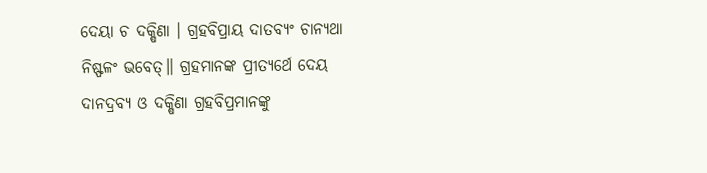ଦେୟା ଚ ଦକ୍ଷିଣା । ଗ୍ରହବିପ୍ରାୟ ଦାତବ୍ୟଂ ଚାନ୍ୟଥା ନିଷ୍ଫଳଂ ଭବେତ୍॥ ଗ୍ରହମାନଙ୍କ ପ୍ରୀତ୍ୟର୍ଥେ ଦେୟ ଦାନଦ୍ରବ୍ୟ ଓ ଦକ୍ଷିଣା ଗ୍ରହବିପ୍ରମାନଙ୍କୁ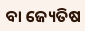ବା ଜ୍ୟେତିଷ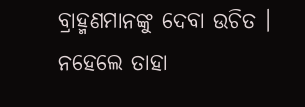ବ୍ରାହ୍ମଣମାନଙ୍କୁ ଦେବା ଉଚିତ । ନହେଲେ ତାହା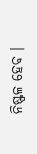ନିଷ୍ଫଳ ହେବ ।